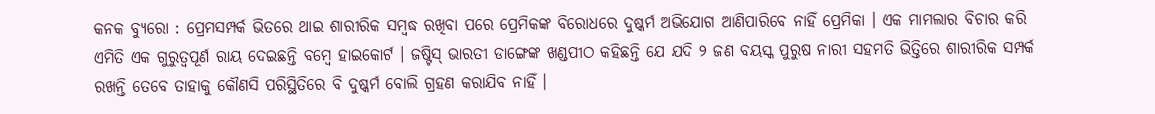କନକ ବ୍ୟୁରୋ : ପ୍ରେମସମ୍ପର୍କ ଭିତରେ ଥାଇ ଶାରୀରିକ ସମ୍ବଦ୍ଧ ରଖିବା ପରେ ପ୍ରେମିକଙ୍କ ବିରୋଧରେ ଦୁଷ୍କର୍ମ ଅଭିଯୋଗ ଆଣିପାରିବେ ନାହିଁ ପ୍ରେମିକା । ଏକ ମାମଲାର ବିଚାର କରି ଏମିତି ଏକ ଗୁରୁତ୍ୱପୂର୍ଣ ରାୟ ଦେଇଛନ୍ତି ବମ୍ବେ ହାଇକୋର୍ଟ । ଜଷ୍ଟିସ୍ ଭାରତୀ ଡାଙ୍ଗେଙ୍କ ଖଣ୍ଡପୀଠ କହିଛନ୍ତି ଯେ ଯଦି ୨ ଜଣ ବୟସ୍କ ପୁରୁଷ ନାରୀ ସହମତି ଭିତ୍ତିରେ ଶାରୀରିକ ସମ୍ପର୍କ ରଖନ୍ତି ତେବେ ତାହାକୁ କୌଣସି ପରିସ୍ଥିତିରେ ବି ଦୁଷ୍କର୍ମ ବୋଲି ଗ୍ରହଣ କରାଯିବ ନାହିଁ ।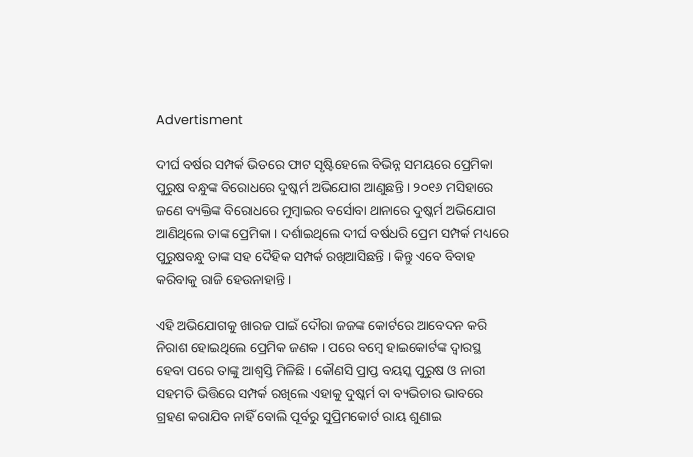Advertisment

ଦୀର୍ଘ ବର୍ଷର ସମ୍ପର୍କ ଭିତରେ ଫାଟ ସୃଷ୍ଟିହେଲେ ବିଭିନ୍ନ ସମୟରେ ପ୍ରେମିକା ପୁରୁଷ ବନ୍ଧୁଙ୍କ ବିରୋଧରେ ଦୁଷ୍କର୍ମ ଅଭିଯୋଗ ଆଣୁଛନ୍ତି । ୨୦୧୬ ମସିହାରେ ଜଣେ ବ୍ୟକ୍ତିଙ୍କ ବିରୋଧରେ ମୁମ୍ବାଇର ବର୍ସୋବା ଥାନାରେ ଦୁଷ୍କର୍ମ ଅଭିଯୋଗ ଆଣିଥିଲେ ତାଙ୍କ ପ୍ରେମିକା । ଦର୍ଶାଇଥିଲେ ଦୀର୍ଘ ବର୍ଷଧରି ପ୍ରେମ ସମ୍ପର୍କ ମଧ୍ୟରେ ପୁରୁଷବନ୍ଧୁ ତାଙ୍କ ସହ ଦୈହିକ ସମ୍ପର୍କ ରଖିଆସିଛନ୍ତି । କିନ୍ତୁ ଏବେ ବିବାହ କରିବାକୁ ରାଜି ହେଉନାହାନ୍ତି ।

ଏହି ଅଭିଯୋଗକୁ ଖାରଜ ପାଇଁ ଦୌରା ଜଜଙ୍କ କୋର୍ଟରେ ଆବେଦନ କରି ନିରାଶ ହୋଇଥିଲେ ପ୍ରେମିକ ଜଣକ । ପରେ ବମ୍ବେ ହାଇକୋର୍ଟଙ୍କ ଦ୍ୱାରସ୍ଥ ହେବା ପରେ ତାଙ୍କୁ ଆଶ୍ୱସ୍ତି ମିଳିଛି । କୌଣସି ପ୍ରାପ୍ତ ବୟସ୍କ ପୁରୁଷ ଓ ନାରୀ ସହମତି ଭିତ୍ତିରେ ସମ୍ପର୍କ ରଖିଲେ ଏହାକୁ ଦୁଷ୍କର୍ମ ବା ବ୍ୟଭିଚାର ଭାବରେ ଗ୍ରହଣ କରାଯିବ ନାହିଁ ବୋଲି ପୂର୍ବରୁ ସୁପ୍ରିମକୋର୍ଟ ରାୟ ଶୁଣାଇ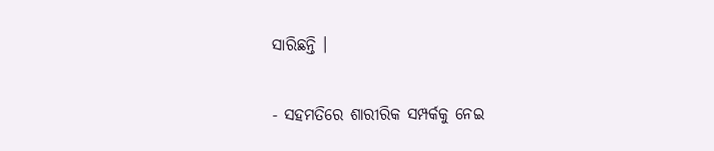ସାରିଛନ୍ତି ।

- ସହମତିରେ ଶାରୀରିକ ସମ୍ପର୍କକୁ ନେଇ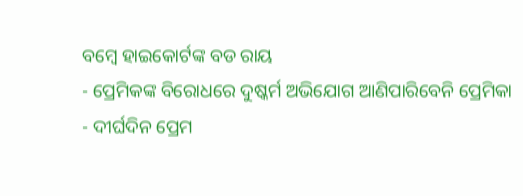ବମ୍ବେ ହାଇକୋର୍ଟଙ୍କ ବଡ ରାୟ
- ପ୍ରେମିକଙ୍କ ବିରୋଧରେ ଦୁଷ୍କର୍ମ ଅଭିଯୋଗ ଆଣିପାରିବେନି ପ୍ରେମିକା
- ଦୀର୍ଘଦିନ ପ୍ରେମ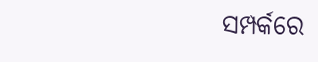ସମ୍ପର୍କରେ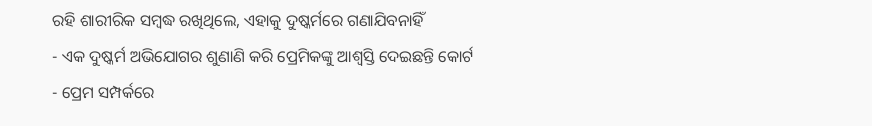ରହି ଶାରୀରିକ ସମ୍ବଦ୍ଧ ରଖିଥିଲେ, ଏହାକୁ ଦୁଷ୍କର୍ମରେ ଗଣାଯିବନାହିଁ
- ଏକ ଦୁଷ୍କର୍ମ ଅଭିଯୋଗର ଶୁଣାଣି କରି ପ୍ରେମିକଙ୍କୁ ଆଶ୍ୱସ୍ତି ଦେଇଛନ୍ତି କୋର୍ଟ
- ପ୍ରେମ ସମ୍ପର୍କରେ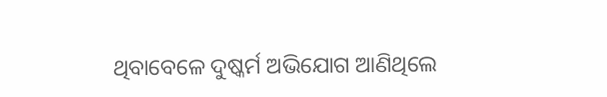ଥିବାବେଳେ ଦୁଷ୍କର୍ମ ଅଭିଯୋଗ ଆଣିଥିଲେ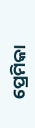ପ୍ରେମିକା